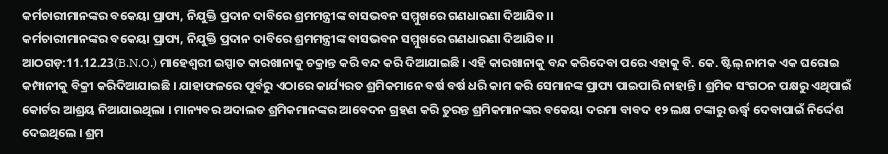କର୍ମଚାରୀମାନଙ୍କର ବକେୟା ପ୍ରାପ୍ୟ, ନିଯୁକ୍ତି ପ୍ରଦାନ ଦାବିରେ ଶ୍ରମମନ୍ତ୍ରୀଙ୍କ ବାସଭବନ ସମ୍ମୁଖରେ ଗଣଧାରଣା ଦିଆଯିବ।।
କର୍ମଚାରୀମାନଙ୍କର ବକେୟା ପ୍ରାପ୍ୟ, ନିଯୁକ୍ତି ପ୍ରଦାନ ଦାବିରେ ଶ୍ରମମନ୍ତ୍ରୀଙ୍କ ବାସଭବନ ସମ୍ମୁଖରେ ଗଣଧାରଣା ଦିଆଯିବ।।
ଆଠଗଡ଼:11.12.23(B.N.O.) ମାହେଶ୍ଵରୀ ଇସ୍ପାତ କାରଖାନାକୁ ଚକ୍ରାନ୍ତ କରି ବନ୍ଦ କରି ଦିଆଯାଇଛି । ଏହି କାରଖାନାକୁ ବନ୍ଦ କରିଦେବା ପରେ ଏହାକୁ ବି. କେ. ଷ୍ଟିଲ୍ ନାମକ ଏକ ଘରୋଇ କମ୍ପାନୀକୁ ବିକ୍ରୀ କରିଦିଆଯାଇଛି । ଯାହାଫଳରେ ପୂର୍ବରୁ ଏଠାରେ କାର୍ଯ୍ୟରତ ଶ୍ରମିକମାନେ ବର୍ଷ ବର୍ଷ ଧରି କାମ କରି ସେମାନଙ୍କ ପ୍ରାପ୍ୟ ପାଇପାରି ନାହାନ୍ତି । ଶ୍ରମିକ ସଂଗଠନ ପକ୍ଷରୁ ଏଥିପାଇଁ କୋର୍ଟର ଆଶ୍ରୟ ନିଆଯାଇଥିଲା । ମାନ୍ୟବର ଅଦାଲତ ଶ୍ରମିକମାନଙ୍କର ଆବେଦନ ଗ୍ରହଣ କରି ତୁରନ୍ତ ଶ୍ରମିକମାନଙ୍କର ବକେୟା ଦରମା ବାବଦ ୧୨ ଲକ୍ଷ ଟଙ୍କାରୁ ଊର୍ଦ୍ଧ୍ବ ଦେବାପାଇଁ ନିର୍ଦ୍ଦେଶ ଦେଇଥିଲେ । ଶ୍ରମ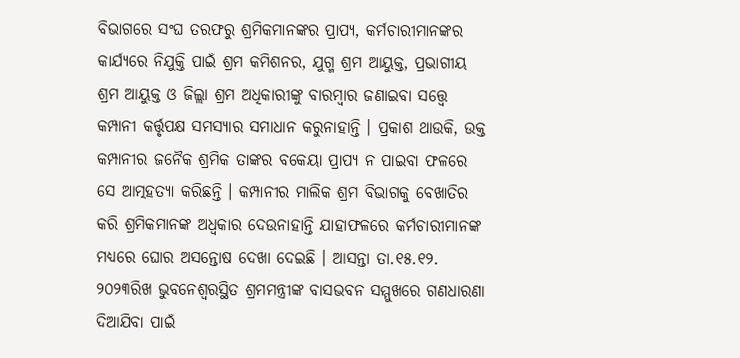ବିଭାଗରେ ସଂଘ ତରଫରୁ ଶ୍ରମିକମାନଙ୍କର ପ୍ରାପ୍ୟ, କର୍ମଚାରୀମାନଙ୍କର କାର୍ଯ୍ୟରେ ନିଯୁକ୍ତି ପାଇଁ ଶ୍ରମ କମିଶନର, ଯୁଗ୍ମ ଶ୍ରମ ଆୟୁକ୍ତ, ପ୍ରଭାଗୀୟ ଶ୍ରମ ଆୟୁକ୍ତ ଓ ଜିଲ୍ଲା ଶ୍ରମ ଅଧିକାରୀଙ୍କୁ ବାରମ୍ବାର ଜଣାଇବା ସତ୍ତ୍ବେ କମ୍ପାନୀ କର୍ତ୍ତୃପକ୍ଷ ସମସ୍ୟାର ସମାଧାନ କରୁନାହାନ୍ତି । ପ୍ରକାଶ ଥାଉକି, ଉକ୍ତ କମ୍ପାନୀର ଜନୈକ ଶ୍ରମିକ ତାଙ୍କର ବକେୟା ପ୍ରାପ୍ୟ ନ ପାଇବା ଫଳରେ ସେ ଆତ୍ମହତ୍ୟା କରିଛନ୍ତି । କମ୍ପାନୀର ମାଲିକ ଶ୍ରମ ବିଭାଗକୁ ବେଖାତିର କରି ଶ୍ରମିକମାନଙ୍କ ଅଧ୍ବକାର ଦେଉନାହାନ୍ତି ଯାହାଫଳରେ କର୍ମଚାରୀମାନଙ୍କ ମଧ୍ୟରେ ଘୋର ଅସନ୍ତୋଷ ଦେଖା ଦେଇଛି । ଆସନ୍ତା ତା.୧୫.୧୨. ୨୦୨୩ରିଖ ଭୁବନେଶ୍ବରସ୍ଥିତ ଶ୍ରମମନ୍ତ୍ରୀଙ୍କ ବାସଭବନ ସମ୍ମୁଖରେ ଗଣଧାରଣା ଦିଆଯିବା ପାଇଁ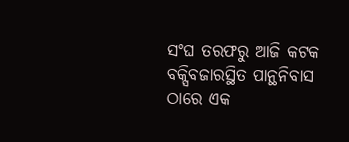ସଂଘ ତରଫରୁ ଆଜି କଟକ ବକ୍ସିବଜାରସ୍ଥିତ ପାନ୍ଥନିବାସ ଠାରେ ଏକ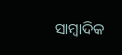ସାମ୍ବାଦିକ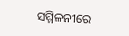ସମ୍ମିଳନୀରେ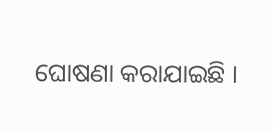ଘୋଷଣା କରାଯାଇଛି ।